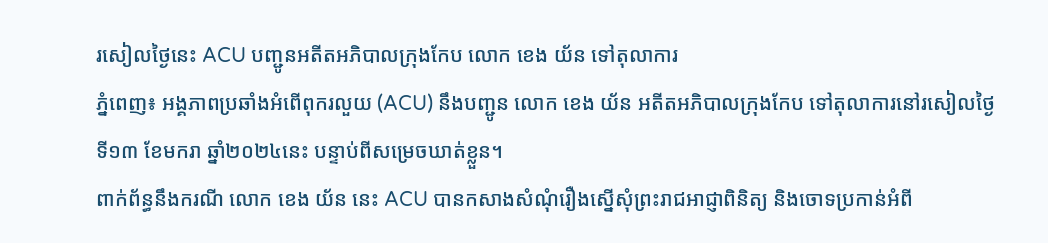រសៀលថ្ងៃនេះ ACU បញ្ជូនអតីតអភិបាលក្រុងកែប លោក ខេង យ័ន ទៅតុលាការ
ភ្នំពេញ៖ អង្គភាពប្រឆាំងអំពើពុករលួយ (ACU) នឹងបញ្ជូន លោក ខេង យ័ន អតីតអភិបាលក្រុងកែប ទៅតុលាការនៅរសៀលថ្ងៃទី១៣ ខែមករា ឆ្នាំ២០២៤នេះ បន្ទាប់ពីសម្រេចឃាត់ខ្លួន។
ពាក់ព័ន្ធនឹងករណី លោក ខេង យ័ន នេះ ACU បានកសាងសំណុំរឿងស្នើសុំព្រះរាជអាជ្ញាពិនិត្យ និងចោទប្រកាន់អំពី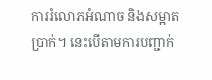ការរំលោភអំណាច និងសម្អាតប្រាក់។ នេះបើតាមការបញ្ជាក់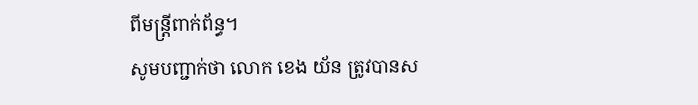ពីមន្រ្តីពាក់ព័ន្ធ។
សូមបញ្ជាក់ថា លោក ខេង យ័ន ត្រូវបានស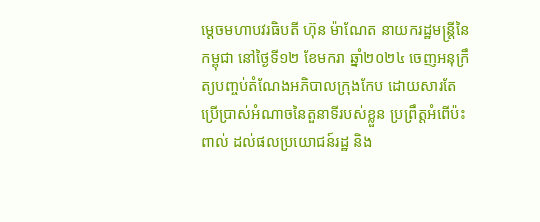ម្តេចមហាបវរធិបតី ហ៊ុន ម៉ាណែត នាយករដ្ឋមន្ត្រីនៃកម្ពុជា នៅថ្ងៃទី១២ ខែមករា ឆ្នាំ២០២៤ ចេញអនុក្រឹត្យបញ្ចប់តំណែងអភិបាលក្រុងកែប ដោយសារតែប្រើប្រាស់អំណាចនៃតួនាទីរបស់ខ្លួន ប្រព្រឹត្តអំពើប៉ះពាល់ ដល់ផលប្រយោជន៍រដ្ឋ និង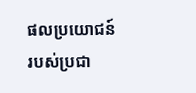ផលប្រយោជន៍របស់ប្រជា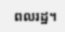ពលរដ្ឋ។